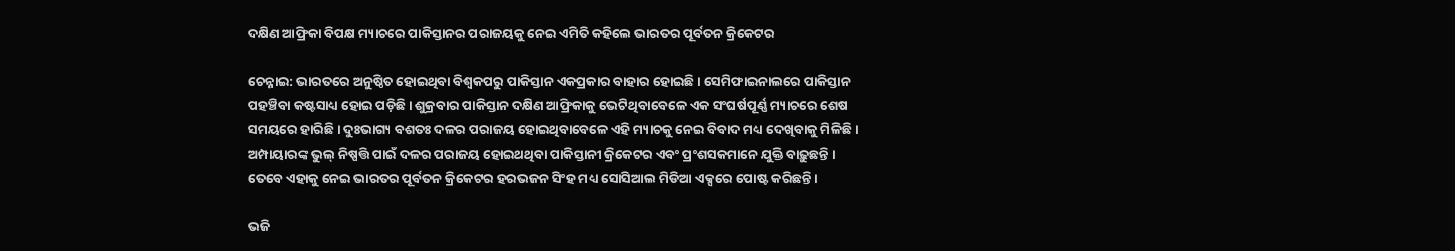ଦକ୍ଷିଣ ଆଫ୍ରିକା ବିପକ୍ଷ ମ୍ୟାଚରେ ପାକିସ୍ତାନର ପରାଜୟକୁ ନେଇ ଏମିତି କହିଲେ ଭାରତର ପୂର୍ବତନ କ୍ରିକେଟର

ଚେନ୍ନାଇ: ଭାରତରେ ଅନୁଷ୍ଠିତ ହୋଇଥିବା ବିଶ୍ବକପରୁ ପାକିସ୍ତାନ ଏକପ୍ରକାର ବାହାର ହୋଇଛି । ସେମିଫାଇନାଲରେ ପାକିସ୍ତାନ ପହଞ୍ଚିବା କଷ୍ଟସାଧ୍ୟ ହୋଇ ପଡ଼ିଛି । ଶୁକ୍ରବାର ପାକିସ୍ତାନ ଦକ୍ଷିଣ ଆଫ୍ରିକାକୁ ଭେଟିଥିବାବେଳେ ଏକ ସଂଘର୍ଷପୂର୍ଣ୍ଣ ମ୍ୟାଚରେ ଶେଷ ସମୟରେ ହାରିଛି । ଦୁଃଭାଗ୍ୟ ବଶତଃ ଦଳର ପରାଜୟ ହୋଇଥିବାବେଳେ ଏହି ମ୍ୟାଚକୁ ନେଇ ବିବାଦ ମଧ୍ୟ ଦେଖିବାକୁ ମିଳିଛି । ଅମ୍ପାୟାରଙ୍କ ଭୁଲ୍ ନିଷ୍ପତ୍ତି ପାଇଁ ଦଳର ପରାଜୟ ହୋଇଥଥିବା ପାକିସ୍ତାନୀ କ୍ରିକେଟର ଏବଂ ପ୍ରଂଶସକମାନେ ଯୁକ୍ତି ବାଢ଼ୁଛନ୍ତି । ତେବେ ଏହାକୁ ନେଇ ଭାରତର ପୂର୍ବତନ କ୍ରିକେଟର ହରଭଜନ ସିଂହ ମଧ୍ୟ ସୋସିଆଲ ମିଡିଆ ଏକ୍ସରେ ପୋଷ୍ଟ କରିଛନ୍ତି ।

ଭଜି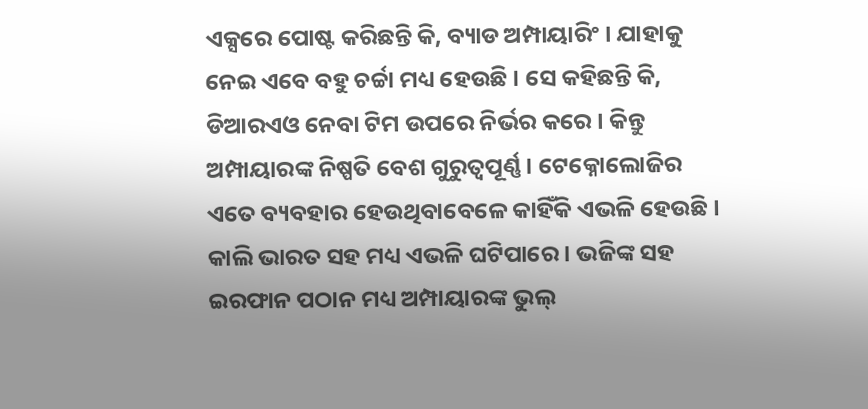ଏକ୍ସରେ ପୋଷ୍ଟ କରିଛନ୍ତି କି, ବ୍ୟାଡ ଅମ୍ପାୟାରିଂ । ଯାହାକୁ ନେଇ ଏବେ ବହୁ ଚର୍ଚ୍ଚା ମଧ୍ୟ ହେଉଛି । ସେ କହିଛନ୍ତି କି, ଡିଆରଏଓ ନେବା ଟିମ ଉପରେ ନିର୍ଭର କରେ । କିନ୍ତୁ ଅମ୍ପାୟାରଙ୍କ ନିଷ୍ପତି ବେଶ ଗୁରୁତ୍ବପୂର୍ଣ୍ଣ । ଟେକ୍ନୋଲୋଜିର ଏତେ ବ୍ୟବହାର ହେଉଥିବାବେଳେ କାହିଁକି ଏଭଳି ହେଉଛି । କାଲି ଭାରତ ସହ ମଧ୍ୟ ଏଭଳି ଘଟିପାରେ । ଭଜିଙ୍କ ସହ ଇରଫାନ ପଠାନ ମଧ୍ୟ ଅମ୍ପାୟାରଙ୍କ ଭୁଲ୍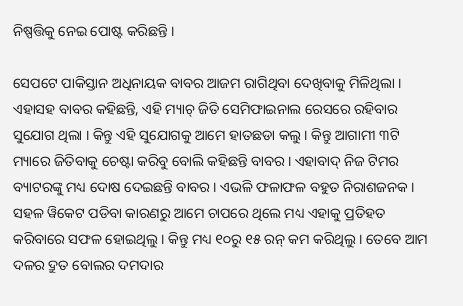ନିଷ୍ପତ୍ତିକୁ ନେଇ ପୋଷ୍ଟ କରିଛନ୍ତି ।

ସେପଟେ ପାକିସ୍ତାନ ଅଧିନାୟକ ବାବର ଆଜମ ରାଗିଥିବା ଦେଖିବାକୁ ମିଳିଥିଲା ।  ଏହାସହ ବାବର କହିଛନ୍ତି, ଏହି ମ୍ୟାଚ୍ ଜିତି ସେମିଫାଇନାଲ ରେସରେ ରହିବାର ସୁଯୋଗ ଥିଲା । କିନ୍ତୁ ଏହି ସୁଯୋଗକୁ ଆମେ ହାତଛଡା କଲୁ । କିନ୍ତୁ ଆଗାମୀ ୩ଟି ମ୍ୟାରେ ଜିତିବାକୁ ଚେଷ୍ଟା କରିବୁ ବୋଲି କହିଛନ୍ତି ବାବର । ଏହାବାଦ୍ ନିଜ ଟିମର ବ୍ୟାଟରଙ୍କୁ ମଧ୍ୟ ଦୋଷ ଦେଇଛନ୍ତି ବାବର । ଏଭଳି ଫଳାଫଳ ବହୁତ ନିରାଶଜନକ । ସହଳ ୱିକେଟ ପଡିବା କାରଣରୁ ଆମେ ଚାପରେ ଥିଲେ ମଧ୍ୟ ଏହାକୁ ପ୍ରତିହତ କରିବାରେ ସଫଳ ହୋଇଥିଲୁ । କିନ୍ତୁ ମଧ୍ୟ ୧୦ରୁ ୧୫ ରନ୍ କମ କରିଥିଲୁ । ତେବେ ଆମ ଦଳର ଦ୍ରୁତ ବୋଲର ଦମଦାର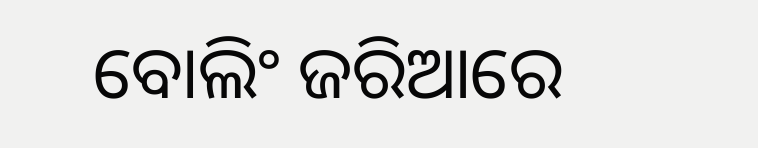ବୋଲିଂ ଜରିଆରେ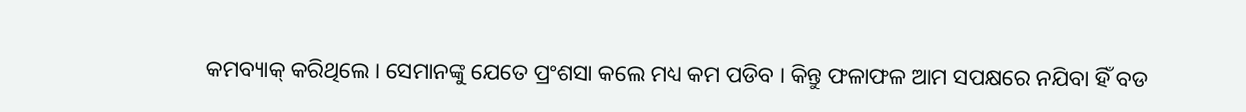କମବ୍ୟାକ୍ କରିଥିଲେ । ସେମାନଙ୍କୁ ଯେତେ ପ୍ରଂଶସା କଲେ ମଧ୍ୟ କମ ପଡିବ । କିନ୍ତୁ ଫଳାଫଳ ଆମ ସପକ୍ଷରେ ନଯିବା ହିଁ ବଡ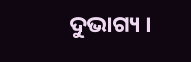ଦୁଭାଗ୍ୟ ।